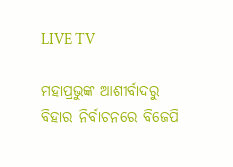LIVE TV

ମହାପ୍ରଭୁଙ୍କ ଆଶୀର୍ବାଦରୁ ବିହାର ନିର୍ବାଚନରେ ବିଜେପି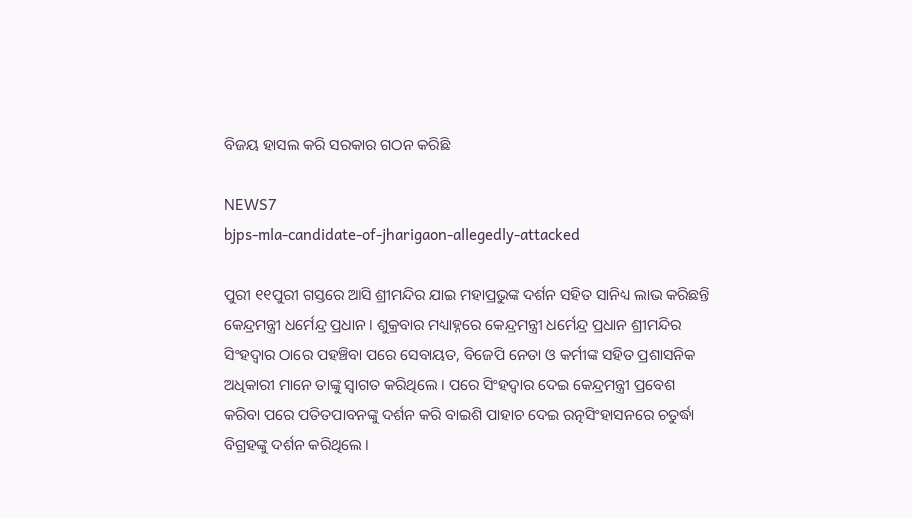ବିଜୟ ହାସଲ କରି ସରକାର ଗଠନ କରିଛି

NEWS7
bjps-mla-candidate-of-jharigaon-allegedly-attacked

ପୁରୀ ୧୧ପୁରୀ ଗସ୍ତରେ ଆସି ଶ୍ରୀମନ୍ଦିର ଯାଇ ମହାପ୍ରଭୁଙ୍କ ଦର୍ଶନ ସହିତ ସାନିଧ୍ୟ ଲାଭ କରିଛନ୍ତି କେନ୍ଦ୍ରମନ୍ତ୍ରୀ ଧର୍ମେନ୍ଦ୍ର ପ୍ରଧାନ । ଶୁକ୍ରବାର ମଧ୍ୟାହ୍ନରେ କେନ୍ଦ୍ରମନ୍ତ୍ରୀ ଧର୍ମେନ୍ଦ୍ର ପ୍ରଧାନ ଶ୍ରୀମନ୍ଦିର ସିଂହଦ୍ଵାର ଠାରେ ପହଞ୍ଚିବା ପରେ ସେବାୟତ, ବିଜେପି ନେତା ଓ କର୍ମୀଙ୍କ ସହିତ ପ୍ରଶାସନିକ ଅଧିକାରୀ ମାନେ ତାଙ୍କୁ ସ୍ବାଗତ କରିଥିଲେ । ପରେ ସିଂହଦ୍ଵାର ଦେଇ କେନ୍ଦ୍ରମନ୍ତ୍ରୀ ପ୍ରବେଶ କରିବା ପରେ ପତିତପାବନଙ୍କୁ ଦର୍ଶନ କରି ବାଇଶି ପାହାଚ ଦେଇ ରତ୍ନସିଂହାସନରେ ଚତୁର୍ଦ୍ଧା ବିଗ୍ରହଙ୍କୁ ଦର୍ଶନ କରିଥିଲେ ।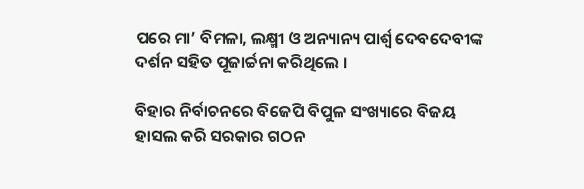ପରେ ମା’ ବିମଳା, ଲକ୍ଷ୍ମୀ ଓ ଅନ୍ୟାନ୍ୟ ପାର୍ଶ୍ଵ ଦେବଦେବୀଙ୍କ ଦର୍ଶନ ସହିତ ପୂଜାର୍ଚ୍ଚନା କରିଥିଲେ ।

ବିହାର ନିର୍ବାଚନରେ ବିଜେପି ବିପୁଳ ସଂଖ୍ୟାରେ ବିଜୟ ହାସଲ କରି ସରକାର ଗଠନ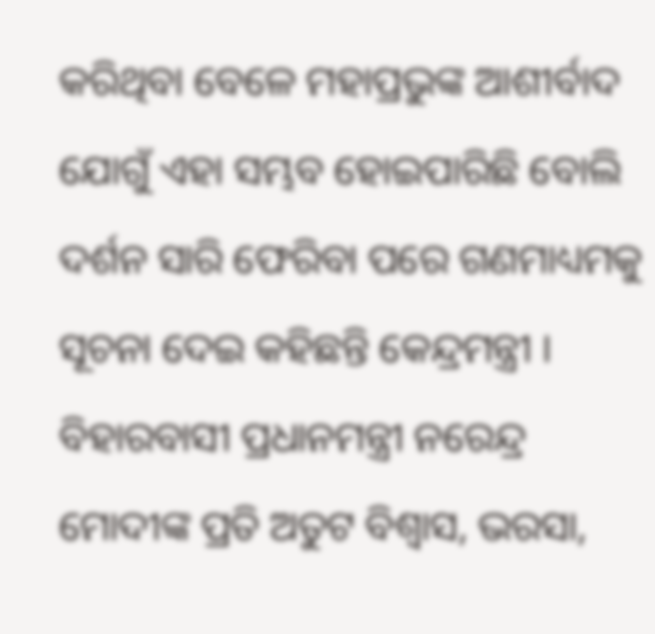କରିଥିବା ବେଳେ ମହାପ୍ରଭୁଙ୍କ ଆଶୀର୍ବାଦ ଯୋଗୁଁ ଏହା ସମ୍ଭବ ହୋଇପାରିଛି ବୋଲି ଦର୍ଶନ ସାରି ଫେରିବା ପରେ ଗଣମାଧ୍ୟମକୁ ସୂଚନା ଦେଇ କହିଛନ୍ତି କେନ୍ଦ୍ରମନ୍ତ୍ରୀ । ବିହାରବାସୀ ପ୍ରଧାନମନ୍ତ୍ରୀ ନରେନ୍ଦ୍ର ମୋଦୀଙ୍କ ପ୍ରତି ଅତୁଟ ବିଶ୍ୱାସ, ଭରସା,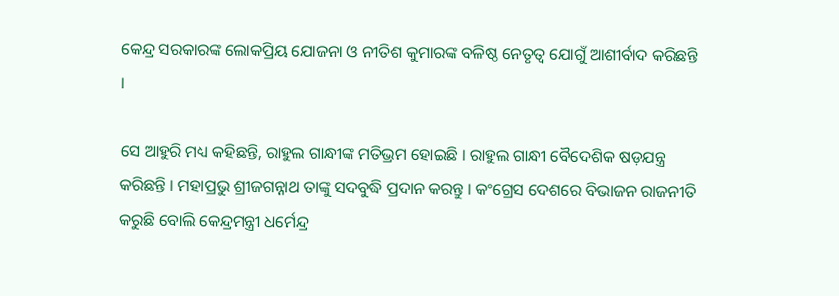କେନ୍ଦ୍ର ସରକାରଙ୍କ ଲୋକପ୍ରିୟ ଯୋଜନା ଓ ନୀତିଶ କୁମାରଙ୍କ ବଳିଷ୍ଠ ନେତୃତ୍ୱ ଯୋଗୁଁ ଆଶୀର୍ବାଦ କରିଛନ୍ତି ।

ସେ ଆହୁରି ମଧ୍ୟ କହିଛନ୍ତି, ରାହୁଲ ଗାନ୍ଧୀଙ୍କ ମତିଭ୍ରମ ହୋଇଛି । ରାହୁଲ ଗାନ୍ଧୀ ବୈଦେଶିକ ଷଡ଼ଯନ୍ତ୍ର କରିଛନ୍ତି । ମହାପ୍ରଭୁ ଶ୍ରୀଜଗନ୍ନାଥ ତାଙ୍କୁ ସଦବୁଦ୍ଧି ପ୍ରଦାନ କରନ୍ତୁ । କଂଗ୍ରେସ ଦେଶରେ ବିଭାଜନ ରାଜନୀତି କରୁଛି ବୋଲି କେନ୍ଦ୍ରମନ୍ତ୍ରୀ ଧର୍ମେନ୍ଦ୍ର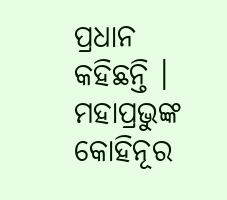ପ୍ରଧାନ କହିଛନ୍ତି । ମହାପ୍ରଭୁଙ୍କ କୋହିନୂର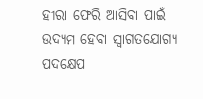ହୀରା ଫେରି ଆସିବା ପାଇଁ ଉଦ୍ୟମ ହେବା ସ୍ବାଗତଯୋଗ୍ୟ ପଦକ୍ଷେପ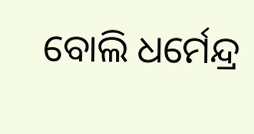ବୋଲି ଧର୍ମେନ୍ଦ୍ର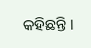କହିଛନ୍ତି ।